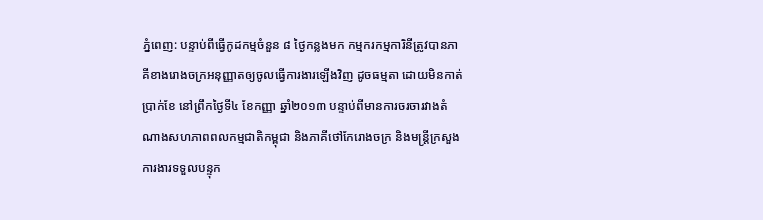ភ្នំពេញ: បន្ទាប់ពីធ្វើកូដកម្មចំនួន ៨ ថ្ងៃកន្លងមក កម្មករកម្មការិនីត្រូវបានភាគីខាងរោងចក្រអនុញ្ញាតឲ្យចូលធ្វើការងារឡើងវិញ ដូចធម្មតា ដោយមិនកាត់ប្រាក់ខែ នៅព្រឹកថ្ងៃទី៤ ខែកញ្ញា ឆ្នាំ២០១៣ បន្ទាប់ពីមានការចរចារវាងតំណាងសហភាពពលកម្មជាតិកម្ពុជា និងភាគីថៅកែរោងចក្រ និងមន្ត្រីក្រសួងការងារទទួលបន្ទុក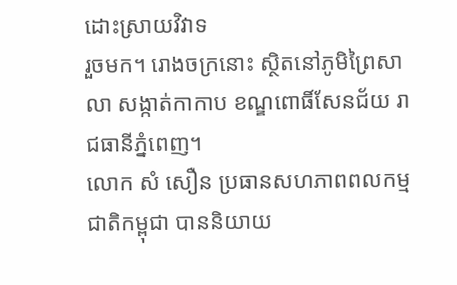ដោះស្រាយវិវាទ
រួចមក។ រោងចក្រនោះ ស្ថិតនៅភូមិព្រៃសាលា សង្កាត់កាកាប ខណ្ឌពោធិ៍សែនជ័យ រាជធានីភ្នំពេញ។
លោក សំ សឿន ប្រធានសហភាពពលកម្មជាតិកម្ពុជា បាននិយាយ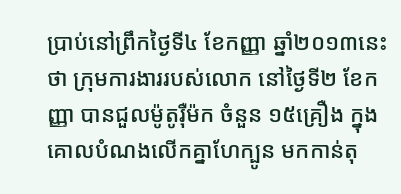ប្រាប់នៅព្រឹកថ្ងៃទី៤ ខែកញ្ញា ឆ្នាំ២០១៣នេះថា ក្រុមការងាររបស់លោក នៅថ្ងៃទី២ ខែកញ្ញា បានជួលម៉ូតូរ៉ឺម៉ក ចំនួន ១៥គ្រឿង ក្នុងគោលបំណងលើកគ្នាហែក្បូន មកកាន់តុ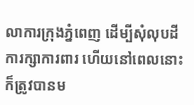លាការក្រុងភ្នំពេញ ដើម្បីសុំលុបដីការក្សាការពារ ហើយនៅពេលនោះ ក៏ត្រូវបានម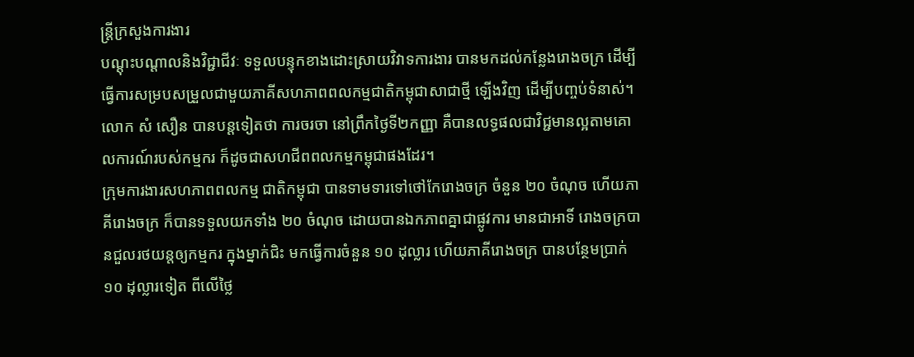ន្ត្រីក្រសួងការងារ
បណ្តុះបណ្តាលនិងវិជ្ជាជីវៈ ទទួលបន្ទុកខាងដោះស្រាយវិវាទការងារ បានមកដល់កន្លែងរោងចក្រ ដើម្បីធ្វើការសម្របសម្រួលជាមួយភាគីសហភាពពលកម្មជាតិកម្ពុជាសាជាថ្មី ឡើងវិញ ដើម្បីបញ្ចប់ទំនាស់។
លោក សំ សឿន បានបន្តទៀតថា ការចរចា នៅព្រឹកថ្ងៃទី២កញ្ញា គឺបានលទ្ធផលជាវិជ្ជមានល្អតាមគោលការណ៍របស់កម្មករ ក៏ដូចជាសហជីពពលកម្មកម្ពុជាផងដែរ។
ក្រុមការងារសហភាពពលកម្ម ជាតិកម្ពុជា បានទាមទារទៅថៅកែរោងចក្រ ចំនួន ២០ ចំណុច ហើយភាគីរោងចក្រ ក៏បានទទួលយកទាំង ២០ ចំណុច ដោយបានឯកភាពគ្នាជាផ្លូវការ មានជាអាទិ៍ រោងចក្របានជួលរថយន្តឲ្យកម្មករ ក្នុងម្នាក់ជិះ មកធ្វើការចំនួន ១០ ដុល្លារ ហើយភាគីរោងចក្រ បានបន្ថែមប្រាក់ ១០ ដុល្លារទៀត ពីលើថ្លៃ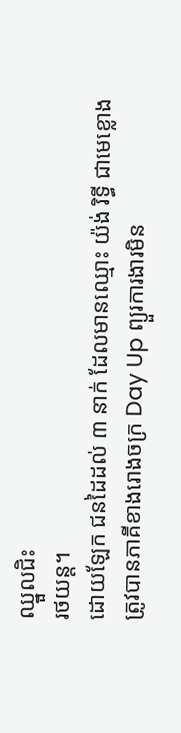ឈ្នួលជិះ
រថយន្ត។
ដោយឡែក ជនដៃដល់ ៣ នាក់ ដែលមានឈ្មោះ យ៉ង់ រិទ្ធី ជាមេខ្លោង ត្រូវបានភាគីខាងរោងចក្រ Day Up ព្យួរការងារមិន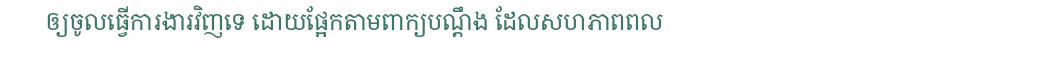ឲ្យចូលធ្វើការងារវិញទេ ដោយផ្អែកតាមពាក្យបណ្តឹង ដែលសហភាពពល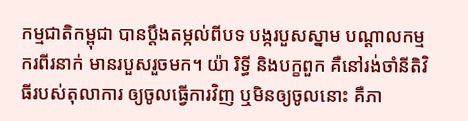កម្មជាតិកម្ពុជា បានប្តឹងតម្កល់ពីបទ បង្ករបួសស្នាម បណ្តាលកម្មករពីរនាក់ មានរបួសរួចមក។ យ៉ា រិទ្ធី និងបក្ខពួក គឺនៅរង់ចាំនីតិវិធីរបស់តុលាការ ឲ្យចូលធ្វើការវិញ ឬមិនឲ្យចូលនោះ គឺភា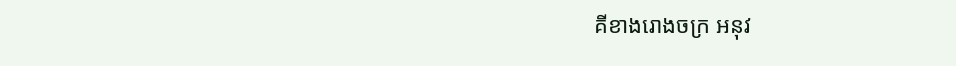គីខាងរោងចក្រ អនុវ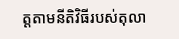ត្តតាមនីតិវិធីរបស់តុលា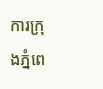ការក្រុងភ្នំពេ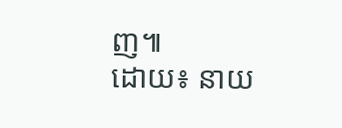ញ៕
ដោយ៖ នាយ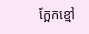ក្អែកខ្មៅ